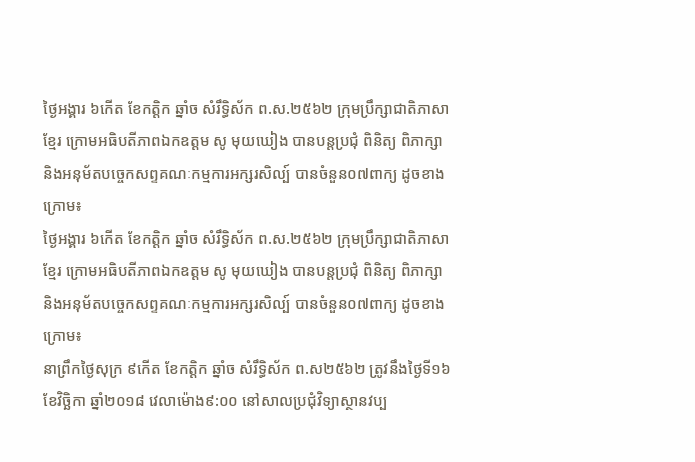ថ្ងៃអង្គារ ៦កើត ខែកត្តិក ឆ្នាំច សំរឹទ្ធិស័ក ព.ស.២៥៦២ ក្រុមប្រឹក្សាជាតិភាសាខ្មែរ ក្រោមអធិបតីភាពឯកឧត្តម សូ មុយឃៀង បានបន្តប្រជុំ ពិនិត្យ ពិភាក្សា និងអនុម័តបច្ចេកសព្ទគណៈកម្មការអក្សរសិល្ប៍ បានចំនួន០៧ពាក្យ ដូចខាងក្រោម៖
ថ្ងៃអង្គារ ៦កើត ខែកត្តិក ឆ្នាំច សំរឹទ្ធិស័ក ព.ស.២៥៦២ ក្រុមប្រឹក្សាជាតិភាសាខ្មែរ ក្រោមអធិបតីភាពឯកឧត្តម សូ មុយឃៀង បានបន្តប្រជុំ ពិនិត្យ ពិភាក្សា និងអនុម័តបច្ចេកសព្ទគណៈកម្មការអក្សរសិល្ប៍ បានចំនួន០៧ពាក្យ ដូចខាងក្រោម៖
នាព្រឹកថ្ងៃសុក្រ ៩កើត ខែកត្តិក ឆ្នាំច សំរឹទ្ធិស័ក ព.ស២៥៦២ ត្រូវនឹងថ្ងៃទី១៦ ខែវិច្ឆិកា ឆ្នាំ២០១៨ វេលាម៉ោង៩:០០ នៅសាលប្រជុំវិទ្យាស្ថានវប្ប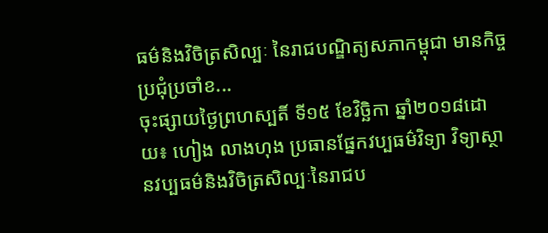ធម៌និងវិចិត្រសិល្បៈ នៃរាជបណ្ឌិត្យសភាកម្ពុជា មានកិច្ចប្រជុំប្រចាំខ...
ចុះផ្សាយថ្ងៃព្រហស្បតិ៍ ទី១៥ ខែវិច្ឆិកា ឆ្នាំ២០១៨ដោយ៖ ហៀង លាងហុង ប្រធានផ្នែកវប្បធម៌វិទ្យា វិទ្យាស្ថានវប្បធម៌និងវិចិត្រសិល្បៈនៃរាជប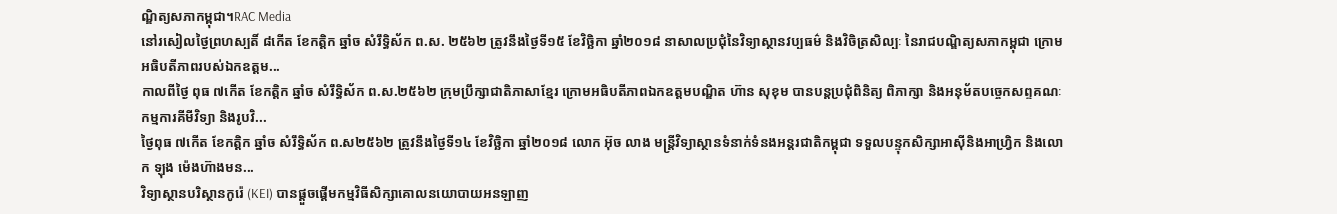ណ្ឌិត្យសភាកម្ពុជា។RAC Media
នៅរសៀលថ្ងៃព្រហស្បតិ៍ ៨កើត ខែកត្តិក ឆ្នាំច សំរឹទ្ធិស័ក ព.ស. ២៥៦២ ត្រូវនឹងថ្ងៃទី១៥ ខែវិច្ឆិកា ឆ្នាំ២០១៨ នាសាលប្រជុំនៃវិទ្យាស្ថានវប្បធម៌ និងវិចិត្រសិល្បៈ នៃរាជបណ្ឌិត្យសភាកម្ពុជា ក្រោមអធិបតីភាពរបស់ឯកឧត្តម...
កាលពីថ្ងៃ ពុធ ៧កើត ខែកត្តិក ឆ្នាំច សំរឹទ្ធិស័ក ព.ស.២៥៦២ ក្រុមប្រឹក្សាជាតិភាសាខ្មែរ ក្រោមអធិបតីភាពឯកឧត្តមបណ្ឌិត ហ៊ាន សុខុម បានបន្តប្រជុំពិនិត្យ ពិភាក្សា និងអនុម័តបច្ចេកសព្ទគណៈកម្មការគីមីវិទ្យា និងរូបវិ...
ថ្ងៃពុធ ៧កើត ខែកត្តិក ឆ្នាំច សំរឹទ្ធិស័ក ព.ស២៥៦២ ត្រូវនឹងថ្ងៃទី១៤ ខែវិច្ឆិកា ឆ្នាំ២០១៨ លោក អ៊ុច លាង មន្ត្រីវិទ្យាស្ថានទំនាក់ទំនងអន្តរជាតិកម្ពុជា ទទួលបន្ទុកសិក្សាអាស៊ីនិងអាហ្វ្រិក និងលោក ឡុង ម៉េងហ៊ាងមន...
វិទ្យាស្ថានបរិស្ថានកូរ៉េ (KEI) បានផ្តួចផ្តើមកម្មវិធីសិក្សាគោលនយោបាយអនឡាញ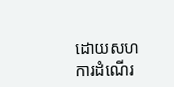ដោយសហការដំណើរ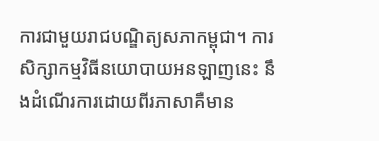ការជាមួយរាជបណ្ឌិត្យសភាកម្ពុជា។ ការសិក្សាកម្មវិធីនយោបាយអនឡាញនេះ នឹងដំណើរការដោយពីរភាសាគឺមាន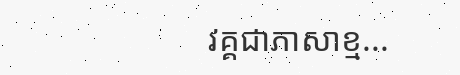វគ្គជាភាសាខ្ម...